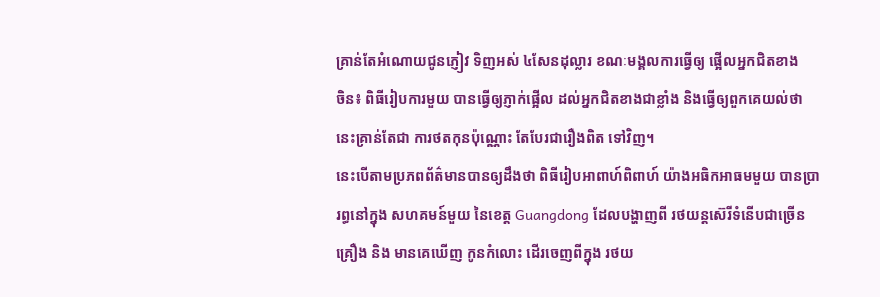គ្រាន់តែអំណោយជូនភ្ញៀវ ទិញអស់ ៤សែនដុល្លារ ខណៈមង្គលការធ្វើឲ្យ ផ្អើលអ្នកជិតខាង
ចិន៖ ពិធីរៀបការមួយ បានធ្វើឲ្យភ្ញាក់ផ្អើល ដល់អ្នកជិតខាងជាខ្លាំង និងធ្វើឲ្យពួកគេយល់ថា នេះគ្រាន់តែជា ការថតកុនប៉ុណ្ណោះ តែបែរជារឿងពិត ទៅវិញ។
នេះបើតាមប្រភពព័ត៌មានបានឲ្យដឹងថា ពិធីរៀបអាពាហ៍ពិពាហ៍ យ៉ាងអធិកអាធមមួយ បានប្រារព្ធនៅក្នុង សហគមន៍មួយ នៃខេត្ដ Guangdong ដែលបង្ហាញពី រថយន្ដស៊េរីទំនើបជាច្រើនគ្រឿង និង មានគេឃើញ កូនកំលោះ ដើរចេញពីក្នុង រថយ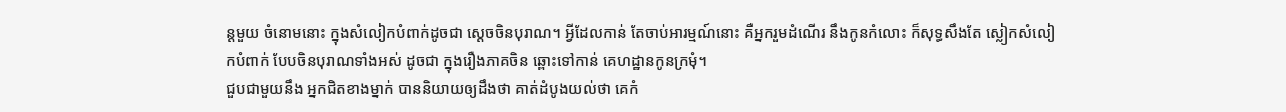ន្ដមួយ ចំនោមនោះ ក្នុងសំលៀកបំពាក់ដូចជា ស្ដេចចិនបុរាណ។ អ្វីដែលកាន់ តែចាប់អារម្មណ៍នោះ គឺអ្នករួមដំណើរ នឹងកូនកំលោះ ក៏សុទ្ធសឹងតែ ស្លៀកសំលៀកបំពាក់ បែបចិនបុរាណទាំងអស់ ដូចជា ក្នុងរឿងភាគចិន ឆ្ពោះទៅកាន់ គេហដ្ឋានកូនក្រមុំ។
ជួបជាមួយនឹង អ្នកជិតខាងម្នាក់ បាននិយាយឲ្យដឹងថា គាត់ដំបូងយល់ថា គេកំ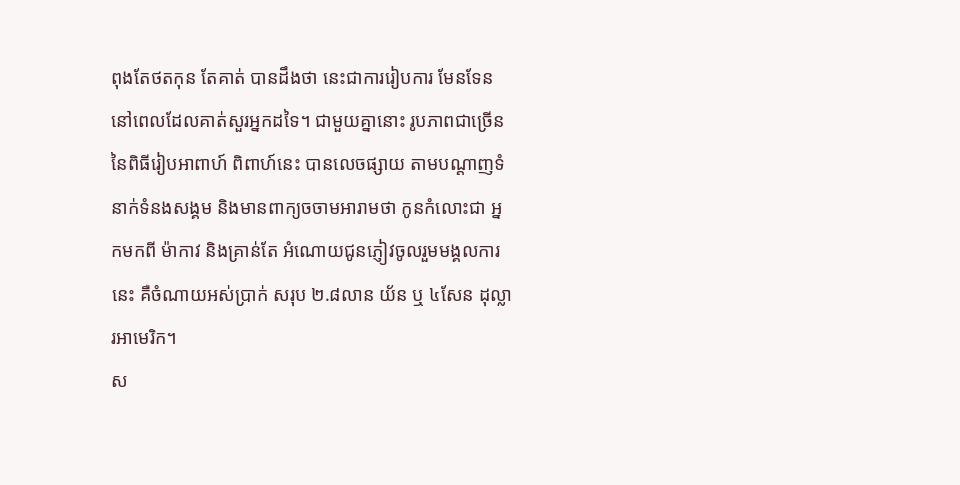ពុងតែថតកុន តែគាត់ បានដឹងថា នេះជាការរៀបការ មែនទែន នៅពេលដែលគាត់សួរអ្នកដទៃ។ ជាមួយគ្នានោះ រូបភាពជាច្រើននៃពិធីរៀបអាពាហ៍ ពិពាហ៍នេះ បានលេចផ្សាយ តាមបណ្ដាញទំនាក់ទំនងសង្គម និងមានពាក្យចចាមអារាមថា កូនកំលោះជា អ្នកមកពី ម៉ាកាវ និងគ្រាន់តែ អំណោយជូនភ្ញៀវចូលរួមមង្គលការនេះ គឺចំណាយអស់ប្រាក់ សរុប ២.៨លាន យ័ន ឬ ៤សែន ដុល្លារអាមេរិក។
ស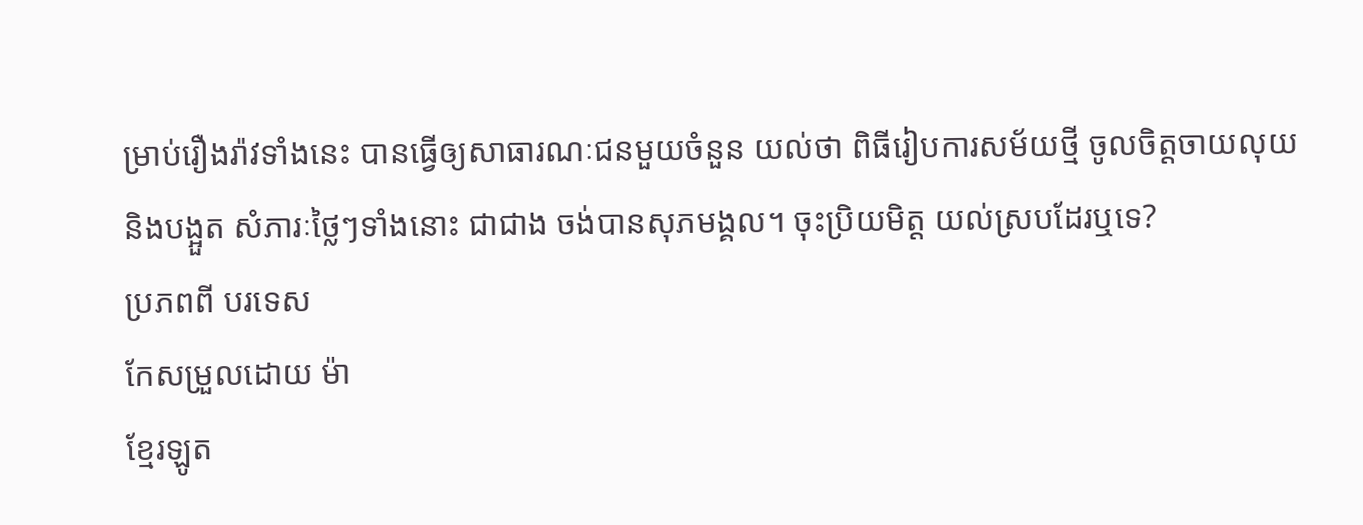ម្រាប់រឿងរ៉ាវទាំងនេះ បានធ្វើឲ្យសាធារណៈជនមួយចំនួន យល់ថា ពិធីរៀបការសម័យថ្មី ចូលចិត្ដចាយលុយ និងបង្អួត សំភារៈថ្លៃៗទាំងនោះ ជាជាង ចង់បានសុភមង្គល។ ចុះប្រិយមិត្ដ យល់ស្របដែរឬទេ?
ប្រភពពី បរទេស
កែសម្រួលដោយ ម៉ា
ខ្មែរឡូត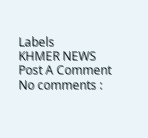Labels
KHMER NEWS
Post A Comment
No comments :